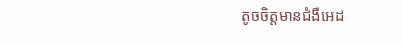តូចចិត្តមានជំងឺអេដ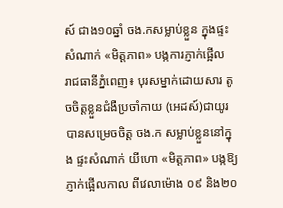ស៍ ជាង១០ឆ្នាំ ចង.កសម្លាប់ខ្លួន ក្នុងផ្ទះសំណាក់ «មិត្តភាព» បង្កការភ្ញាក់ផ្អើល
រាជធានីភ្នំពេញ៖ បុរសម្នាក់ដោយសារ តូចចិត្តខ្លួនជំងឺប្រចាំកាយ (អេដស៍)ជាយូរ បានសម្រេចចិត្ត ចង.ក សម្លាប់ខ្លួននៅក្នុង ផ្ទះសំណាក់ យីហោ «មិត្តភាព» បង្កឱ្យភ្ញាក់ផ្អើលកាល ពីវេលាម៉ោង ០៩ និង២០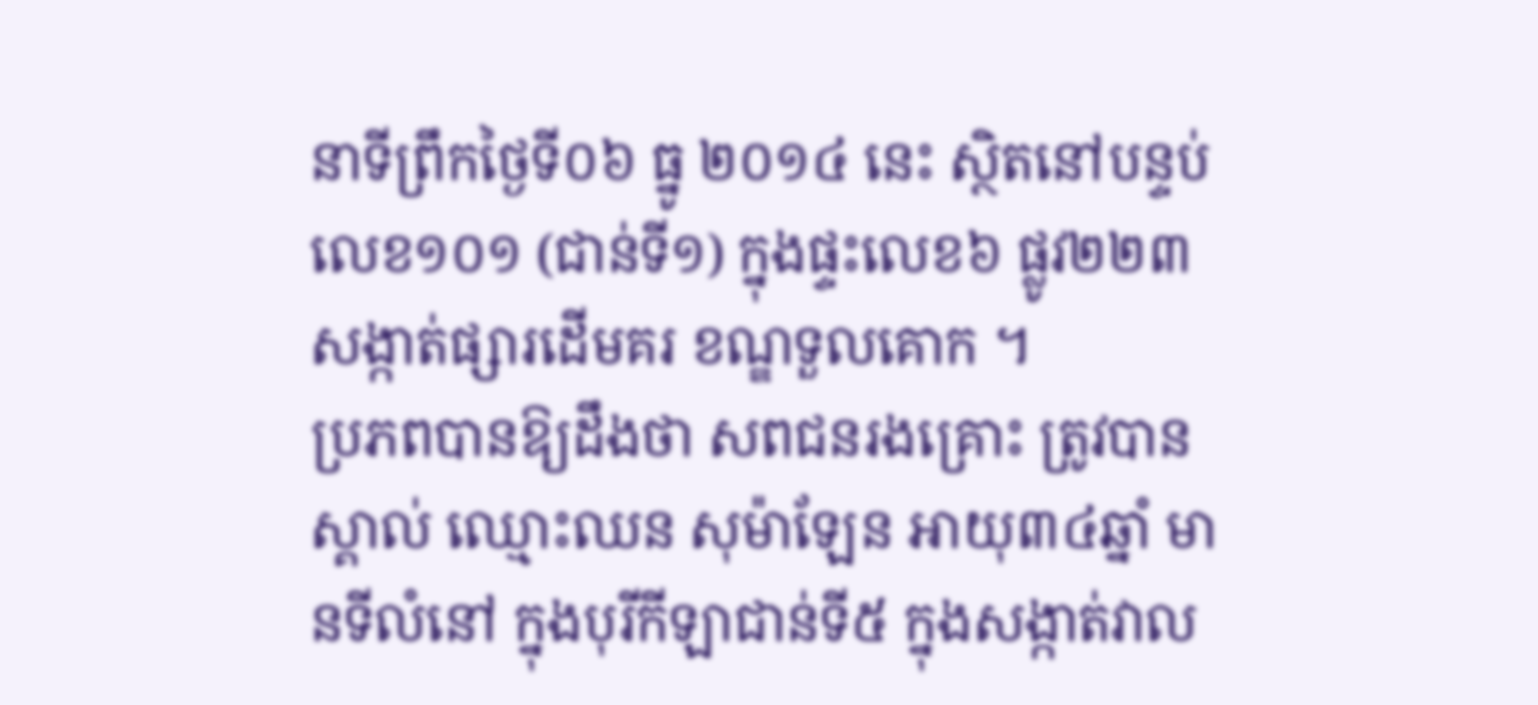នាទីព្រឹកថ្ងៃទី០៦ ធ្នូ ២០១៤ នេះ ស្ថិតនៅបន្ទប់ លេខ១០១ (ជាន់ទី១) ក្នុងផ្ទះលេខ៦ ផ្លូវ២២៣ សង្កាត់ផ្សារដើមគរ ខណ្ឌទួលគោក ។
ប្រភពបានឱ្យដឹងថា សពជនរងគ្រោះ ត្រូវបានស្គាល់ ឈ្មោះឈន សុម៉ាឡែន អាយុ៣៤ឆ្នាំ មានទីលំនៅ ក្នុងបុរីកីឡាជាន់ទី៥ ក្នុងសង្កាត់វាល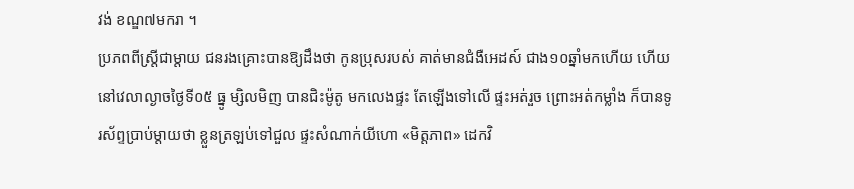វង់ ខណ្ឌ៧មករា ។
ប្រភពពីស្ត្រីជាម្តាយ ជនរងគ្រោះបានឱ្យដឹងថា កូនប្រុសរបស់ គាត់មានជំងឺអេដស៍ ជាង១០ឆ្នាំមកហើយ ហើយនៅវេលាល្ងាចថ្ងៃទី០៥ ធ្នូ ម្សិលមិញ បានជិះម៉ូតូ មកលេងផ្ទះ តែឡើងទៅលើ ផ្ទះអត់រួច ព្រោះអត់កម្លាំង ក៏បានទូរស័ព្ទប្រាប់ម្តាយថា ខ្លួនត្រឡប់ទៅជួល ផ្ទះសំណាក់យីហោ «មិត្តភាព» ដេកវិ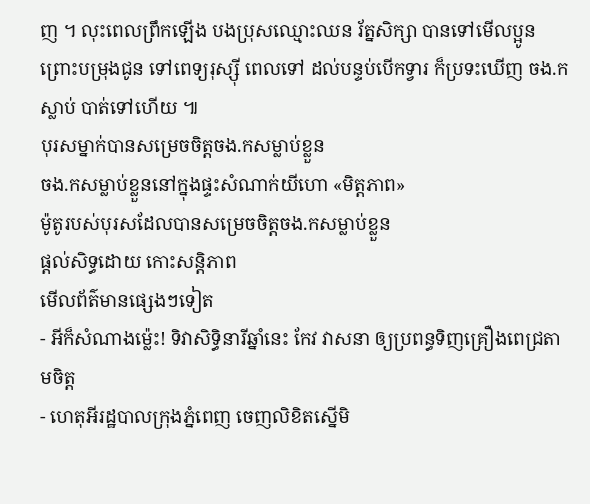ញ ។ លុះពេលព្រឹកឡើង បងប្រុសឈ្មោះឈន រ័ត្នសិក្សា បានទៅមើលប្អូន ព្រោះបម្រុងជូន ទៅពេទ្យរុស្ស៊ី ពេលទៅ ដល់បន្ទប់បើកទ្វារ ក៏ប្រទះឃើញ ចង.កស្លាប់ បាត់ទៅហើយ ៕
បុរសម្នាក់បានសម្រេចចិត្តចង.កសម្លាប់ខ្លួន
ចង.កសម្លាប់ខ្លួននៅក្នុងផ្ទះសំណាក់យីហោ «មិត្តភាព»
ម៉ូតូរបស់បុរសដែលបានសម្រេចចិត្តចង.កសម្លាប់ខ្លួន
ផ្តល់សិទ្ធដោយ កោះសន្តិភាព
មើលព័ត៌មានផ្សេងៗទៀត
- អីក៏សំណាងម្ល៉េះ! ទិវាសិទ្ធិនារីឆ្នាំនេះ កែវ វាសនា ឲ្យប្រពន្ធទិញគ្រឿងពេជ្រតាមចិត្ត
- ហេតុអីរដ្ឋបាលក្រុងភ្នំពេញ ចេញលិខិតស្នើមិ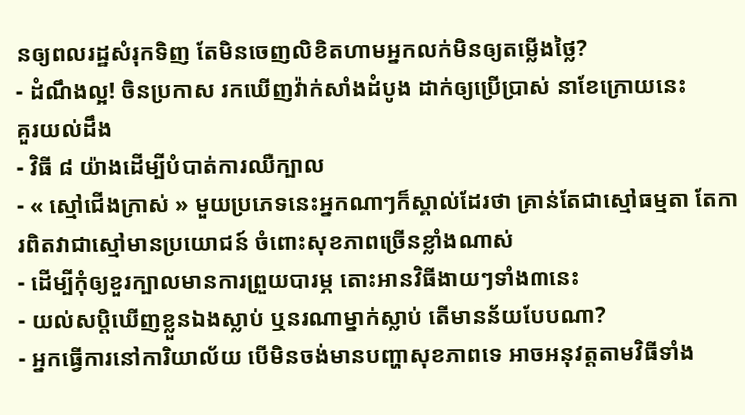នឲ្យពលរដ្ឋសំរុកទិញ តែមិនចេញលិខិតហាមអ្នកលក់មិនឲ្យតម្លើងថ្លៃ?
- ដំណឹងល្អ! ចិនប្រកាស រកឃើញវ៉ាក់សាំងដំបូង ដាក់ឲ្យប្រើប្រាស់ នាខែក្រោយនេះ
គួរយល់ដឹង
- វិធី ៨ យ៉ាងដើម្បីបំបាត់ការឈឺក្បាល
- « ស្មៅជើងក្រាស់ » មួយប្រភេទនេះអ្នកណាៗក៏ស្គាល់ដែរថា គ្រាន់តែជាស្មៅធម្មតា តែការពិតវាជាស្មៅមានប្រយោជន៍ ចំពោះសុខភាពច្រើនខ្លាំងណាស់
- ដើម្បីកុំឲ្យខួរក្បាលមានការព្រួយបារម្ភ តោះអានវិធីងាយៗទាំង៣នេះ
- យល់សប្តិឃើញខ្លួនឯងស្លាប់ ឬនរណាម្នាក់ស្លាប់ តើមានន័យបែបណា?
- អ្នកធ្វើការនៅការិយាល័យ បើមិនចង់មានបញ្ហាសុខភាពទេ អាចអនុវត្តតាមវិធីទាំង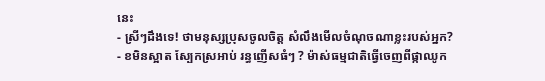នេះ
- ស្រីៗដឹងទេ! ថាមនុស្សប្រុសចូលចិត្ត សំលឹងមើលចំណុចណាខ្លះរបស់អ្នក?
- ខមិនស្អាត ស្បែកស្រអាប់ រន្ធញើសធំៗ ? ម៉ាស់ធម្មជាតិធ្វើចេញពីផ្កាឈូក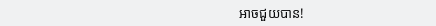អាចជួយបាន!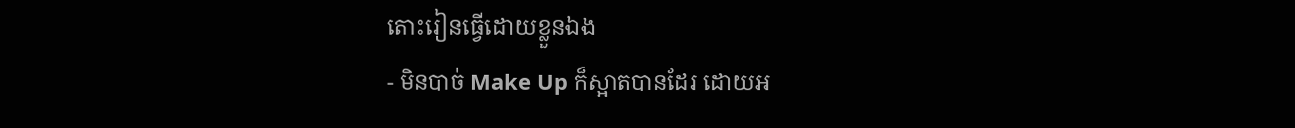តោះរៀនធ្វើដោយខ្លួនឯង
- មិនបាច់ Make Up ក៏ស្អាតបានដែរ ដោយអ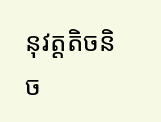នុវត្តតិចនិច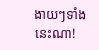ងាយៗទាំងនេះណា!